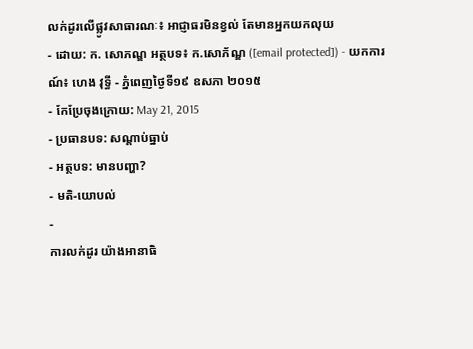លក់ដូរលើផ្លូវសាធារណៈ៖ អាជ្ញាធរមិនខ្វល់ តែមានអ្នកយកលុយ
- ដោយ: ក. សោភណ្ឌ អត្ថបទ៖ ក.សោភ័ណ្ឌ ([email protected]) - យកការណ៍៖ ហេង វុទ្ធី - ភ្នំពេញថ្ងៃទី១៩ ឧសភា ២០១៥
- កែប្រែចុងក្រោយ: May 21, 2015
- ប្រធានបទ: សណ្ដាប់ធ្នាប់
- អត្ថបទ: មានបញ្ហា?
- មតិ-យោបល់
-
ការលក់ដូរ យ៉ាងអានាធិ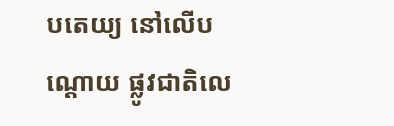បតេយ្យ នៅលើបណ្តោយ ផ្លូវជាតិលេ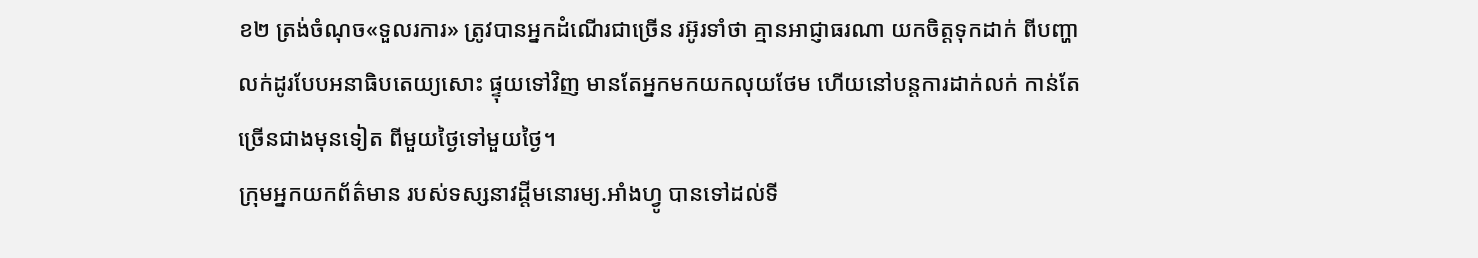ខ២ ត្រង់ចំណុច«ទួលរការ» ត្រូវបានអ្នកដំណើរជាច្រើន រអ៊ូរទាំថា គ្មានអាជ្ញាធរណា យកចិត្តទុកដាក់ ពីបញ្ហាលក់ដូរបែបអនាធិបតេយ្យសោះ ផ្ទុយទៅវិញ មានតែអ្នកមកយកលុយថែម ហើយនៅបន្តការដាក់លក់ កាន់តែច្រើនជាងមុនទៀត ពីមួយថ្ងៃទៅមួយថ្ងៃ។
ក្រុមអ្នកយកព័ត៌មាន របស់ទស្សនាវដ្តីមនោរម្យ.អាំងហ្វូ បានទៅដល់ទី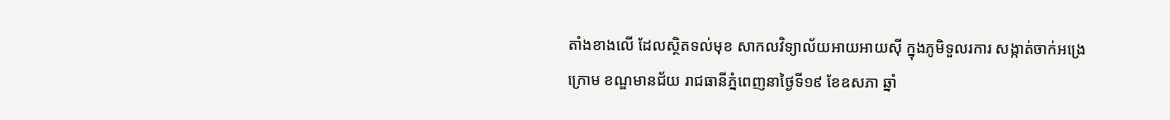តាំងខាងលើ ដែលស្ថិតទល់មុខ សាកលវិទ្យាល័យអាយអាយស៊ី ក្នុងភូមិទួលរការ សង្កាត់ចាក់អង្រេក្រោម ខណ្ឌមានជ័យ រាជធានីភ្នំពេញនាថ្ងៃទី១៩ ខែឧសភា ឆ្នាំ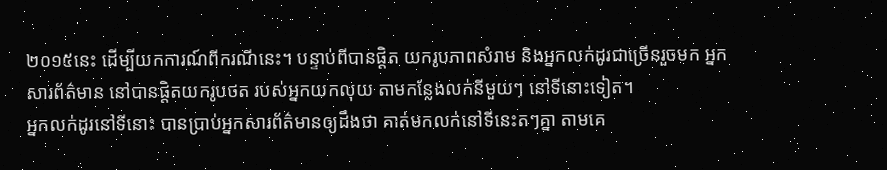២០១៥នេះ ដើម្បីយកការណ៍ពីករណីនេះ។ បន្ទាប់ពីបានផ្តិត យករូបភាពសំរាម និងអ្នកលក់ដូរជាច្រើនរួចមក អ្នកសារព័ត៌មាន នៅបានផ្តិតយករូបថត របស់អ្នកយកលុយ តាមកន្លែងលក់នីមួយៗ នៅទីនោះទៀត។
អ្នកលក់ដូរនៅទីនោះ បានប្រាប់អ្នកសារព័ត៌មានឲ្យដឹងថា គាត់មកលក់នៅទីនេះតៗគ្នា តាមគេ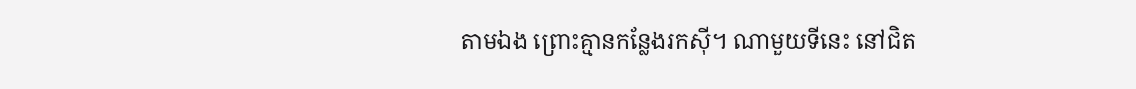តាមឯង ព្រោះគ្មានកន្លែងរកស៊ី។ ណាមួយទីនេះ នៅជិត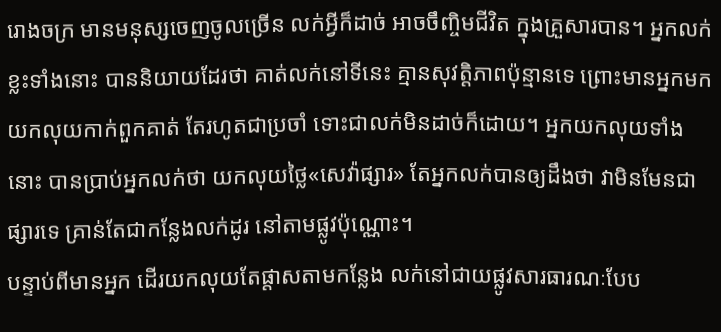រោងចក្រ មានមនុស្សចេញចូលច្រើន លក់អ្វីក៏ដាច់ អាចចឹញ្ចិមជីវិត ក្នុងគ្រួសារបាន។ អ្នកលក់ខ្លះទាំងនោះ បាននិយាយដែរថា គាត់លក់នៅទីនេះ គ្មានសុវត្តិភាពប៉ុន្មានទេ ព្រោះមានអ្នកមកយកលុយកាក់ពួកគាត់ តែរហូតជាប្រចាំ ទោះជាលក់មិនដាច់ក៏ដោយ។ អ្នកយកលុយទាំងនោះ បានប្រាប់អ្នកលក់ថា យកលុយថ្លៃ«សេវ៉ាផ្សារ» តែអ្នកលក់បានឲ្យដឹងថា វាមិនមែនជាផ្សារទេ គ្រាន់តែជាកន្លែងលក់ដូរ នៅតាមផ្លូវប៉ុណ្ណោះ។
បន្ទាប់ពីមានអ្នក ដើរយកលុយតែផ្តាសតាមកន្លែង លក់នៅជាយផ្លូវសារធារណៈបែប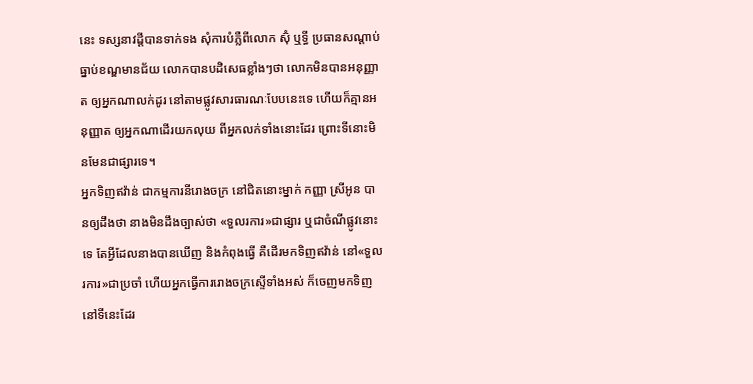នេះ ទស្សនាវដ្តីបានទាក់ទង សុំការបំភ្លឺពីលោក ស៊ុំ ឬទ្ធី ប្រធានសណ្តាប់ធ្នាប់ខណ្ឌមានជ័យ លោកបានបដិសេធខ្លាំងៗថា លោកមិនបានអនុញ្ញាត ឲ្យអ្នកណាលក់ដូរ នៅតាមផ្លូវសារធារណៈបែបនេះទេ ហើយក៏គ្មានអនុញ្ញាត ឲ្យអ្នកណាដើរយកលុយ ពីអ្នកលក់ទាំងនោះដែរ ព្រោះទីនោះមិនមែនជាផ្សារទេ។
អ្នកទិញឥវ៉ាន់ ជាកម្មការនីរោងចក្រ នៅជិតនោះម្នាក់ កញ្ញា ស្រីអូន បានឲ្យដឹងថា នាងមិនដឹងច្បាស់ថា «ទួលរការ»ជាផ្សារ ឬជាចំណីផ្លូវនោះទេ តែអ្វីដែលនាងបានឃើញ និងកំពុងធ្វើ គឺដើរមកទិញឥវ៉ាន់ នៅ«ទួលរការ»ជាប្រចាំ ហើយអ្នកធ្វើការរោងចក្រស្ទើទាំងអស់ ក៏ចេញមកទិញនៅទីនេះដែរ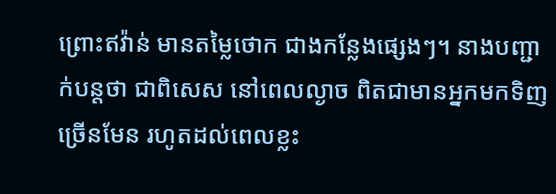ព្រោះឥវ៉ាន់ មានតម្លៃថោក ជាងកន្លែងផ្សេងៗ។ នាងបញ្ជាក់បន្តថា ជាពិសេស នៅពេលល្ងាច ពិតជាមានអ្នកមកទិញច្រើនមែន រហូតដល់ពេលខ្លះ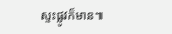ស្ទះផ្លូវក៏មាន៕